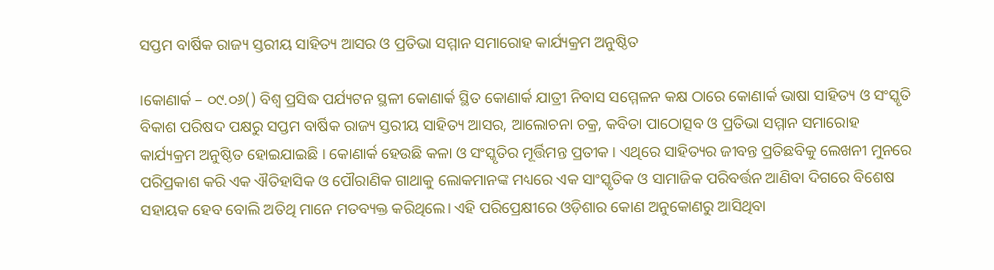ସପ୍ତମ ବାର୍ଷିକ ରାଜ୍ୟ ସ୍ତରୀୟ ସାହିତ୍ୟ ଆସର ଓ ପ୍ରତିଭା ସମ୍ମାନ ସମାରୋହ କାର୍ଯ୍ୟକ୍ରମ ଅନୁଷ୍ଠିତ

।କୋଣାର୍କ – ୦୯.୦୬() ବିଶ୍ବ ପ୍ରସିଦ୍ଧ ପର୍ଯ୍ୟଟନ ସ୍ଥଳୀ କୋଣାର୍କ ସ୍ଥିତ କୋଣାର୍କ ଯାତ୍ରୀ ନିବାସ ସମ୍ମେଳନ କକ୍ଷ ଠାରେ କୋଣାର୍କ ଭାଷା ସାହିତ୍ୟ ଓ ସଂସ୍କୃତି ବିକାଶ ପରିଷଦ ପକ୍ଷରୁ ସପ୍ତମ ବାର୍ଷିକ ରାଜ୍ୟ ସ୍ତରୀୟ ସାହିତ୍ୟ ଆସର, ଆଲୋଚନା ଚକ୍ର, କବିତା ପାଠୋତ୍ସବ ଓ ପ୍ରତିଭା ସମ୍ମାନ ସମାରୋହ କାର୍ଯ୍ୟକ୍ରମ ଅନୁଷ୍ଠିତ ହୋଇଯାଇଛି । କୋଣାର୍କ ହେଉଛି କଳା ଓ ସଂସ୍କୃତିର ମୂର୍ତ୍ତିମନ୍ତ ପ୍ରତୀକ । ଏଥିରେ ସାହିତ୍ୟର ଜୀବନ୍ତ ପ୍ରତିଛବିକୁ ଲେଖନୀ ମୁନରେ ପରିପ୍ରକାଶ କରି ଏକ ଐତିହାସିକ ଓ ପୌରାଣିକ ଗାଥାକୁ ଲୋକମାନଙ୍କ ମଧ୍ୟରେ ଏକ ସାଂସ୍କୃତିକ ଓ ସାମାଜିକ ପରିବର୍ତ୍ତନ ଆଣିବା ଦିଗରେ ବିଶେଷ ସହାୟକ ହେବ ବୋଲି ଅତିଥି ମାନେ ମତବ୍ୟକ୍ତ କରିଥିଲେ। ଏହି ପରିପ୍ରେକ୍ଷୀରେ ଓଡ଼ିଶାର କୋଣ ଅନୁକୋଣରୁ ଆସିଥିବା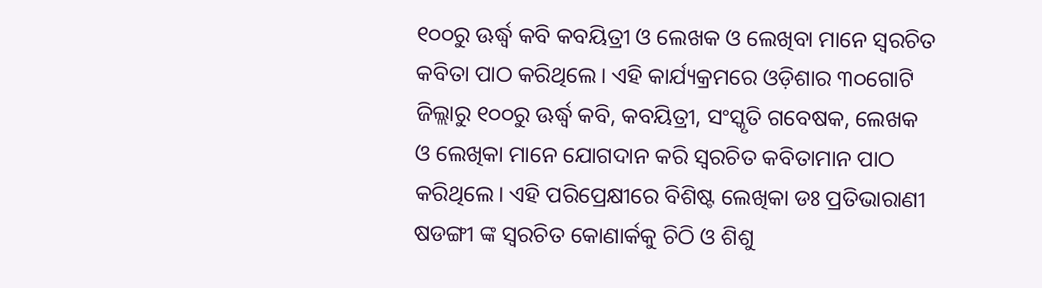୧୦୦ରୁ ଊର୍ଦ୍ଧ୍ବ କବି କବୟିତ୍ରୀ ଓ ଲେଖକ ଓ ଲେଖିବା ମାନେ ସ୍ୱରଚିତ କବିତା ପାଠ କରିଥିଲେ। ଏହି କାର୍ଯ୍ୟକ୍ରମରେ ଓଡ଼ିଶାର ୩୦ଗୋଟି ଜିଲ୍ଲାରୁ ୧୦୦ରୁ ଊର୍ଦ୍ଧ୍ବ କବି, କବୟିତ୍ରୀ, ସଂସ୍କୃତି ଗବେଷକ, ଲେଖକ ଓ ଲେଖିକା ମାନେ ଯୋଗଦାନ କରି ସ୍ବରଚିତ କବିତାମାନ ପାଠ କରିଥିଲେ। ଏହି ପରିପ୍ରେକ୍ଷୀରେ ବିଶିଷ୍ଟ ଲେଖିକା ଡଃ ପ୍ରତିଭାରାଣୀ ଷଡଙ୍ଗୀ ଙ୍କ ସ୍ବରଚିତ କୋଣାର୍କକୁ ଚିଠି ଓ ଶିଶୁ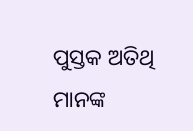ପୁସ୍ତକ ଅତିଥି ମାନଙ୍କ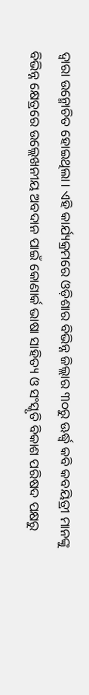ଦ୍ଵାରା ଉନ୍ମୋଚିତ ହୋଇଥିଲା। ଏହି କାର୍ଯ୍ୟକ୍ରମରେ ଓଡ଼ିଶାର ବିଭିନ୍ନ ଜିଲ୍ଲାର ୩୦ରୁ ଊର୍ଦ୍ଧ୍ବ କବି କବୟିତ୍ରୀ ମାନଙ୍କୁ ବିଭିନ୍ନ କ୍ଷେତ୍ରରେ ଉଲ୍ଲେଖନୀୟ ଅବଦାନ ପାଇଁ କୋଣାର୍କ ଭାଷା ସାହିତ୍ୟ ଓ ସଂସ୍କୃତି ବିକାଶ ପରିଷଦ ପକ୍ଷରୁ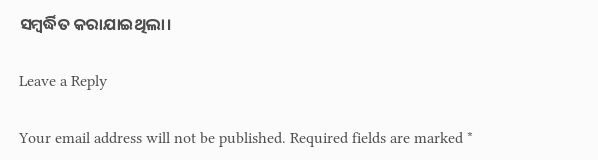ସମ୍ବର୍ଦ୍ଧିତ କରାଯାଇଥିଲା।

Leave a Reply

Your email address will not be published. Required fields are marked *